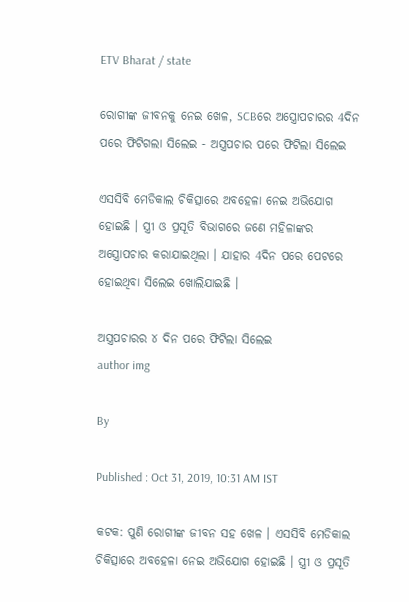ETV Bharat / state

ରୋଗୀଙ୍କ ଜୀବନକୁ ନେଇ ଖେଳ, SCBରେ ଅସ୍ତ୍ରୋପଚାରର 4ଦିନ ପରେ ଫିଟିଗଲା ସିଲେଇ - ଅସ୍ତ୍ରପଚାର ପରେ ଫିଟିଲା ସିଲେଇ

ଏସସିବି ମେଡିକାଲ ଚିକିତ୍ସାରେ ଅବହେଳା ନେଇ ଅଭିଯୋଗ ହୋଇଛି । ସ୍ତ୍ରୀ ଓ ପ୍ରସୂତି ବିଭାଗରେ ଜଣେ ମହିଳାଙ୍କର ଅସ୍ତ୍ରୋପଚାର କରାଯାଇଥିଲା । ଯାହାର 4ଦିନ ପରେ ପେଟରେ ହୋଇଥିବା ସିଲେଇ ଖୋଲିଯାଇଛି ।

ଅସ୍ତ୍ରପଚାରର ୪ ଦିନ ପରେ ଫିଟିଲା ସିଲେଇ
author img

By

Published : Oct 31, 2019, 10:31 AM IST

କଟକ: ପୁଣି ରୋଗୀଙ୍କ ଜୀବନ ସହ ଖେଳ । ଏସସିବି ମେଡିକାଲ ଚିକିତ୍ସାରେ ଅବହେଳା ନେଇ ଅଭିଯୋଗ ହୋଇଛି । ସ୍ତ୍ରୀ ଓ ପ୍ରସୂତି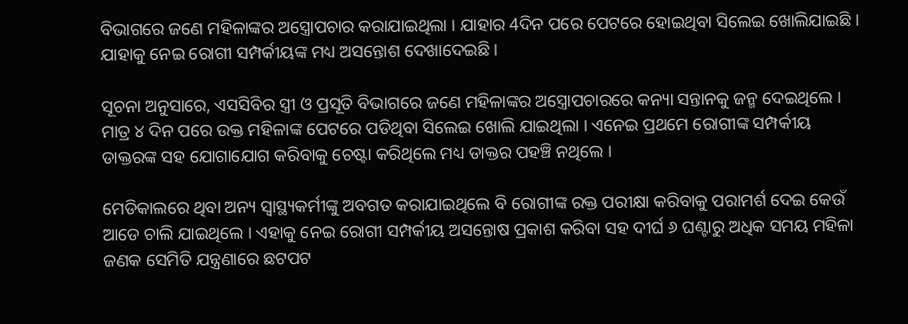ବିଭାଗରେ ଜଣେ ମହିଳାଙ୍କର ଅସ୍ତ୍ରୋପଚାର କରାଯାଇଥିଲା । ଯାହାର 4ଦିନ ପରେ ପେଟରେ ହୋଇଥିବା ସିଲେଇ ଖୋଲିଯାଇଛି । ଯାହାକୁ ନେଇ ରୋଗୀ ସମ୍ପର୍କୀୟଙ୍କ ମଧ୍ୟ ଅସନ୍ତୋଶ ଦେଖାଦେଇଛି ।

ସୂଚନା ଅନୁସାରେ, ଏସସିବିର ସ୍ତ୍ରୀ ଓ ପ୍ରସୂତି ବିଭାଗରେ ଜଣେ ମହିଳାଙ୍କର ଅସ୍ତ୍ରୋପଚାରରେ କନ୍ୟା ସନ୍ତାନକୁ ଜନ୍ମ ଦେଇଥିଲେ । ମାତ୍ର ୪ ଦିନ ପରେ ଉକ୍ତ ମହିଳାଙ୍କ ପେଟରେ ପଡିଥିବା ସିଲେଇ ଖୋଲି ଯାଇଥିଲା । ଏନେଇ ପ୍ରଥମେ ରୋଗୀଙ୍କ ସମ୍ପର୍କୀୟ ଡାକ୍ତରଙ୍କ ସହ ଯୋଗାଯୋଗ କରିବାକୁ ଚେଷ୍ଟା କରିଥିଲେ ମଧ୍ୟ ଡାକ୍ତର ପହଞ୍ଚି ନଥିଲେ ।

ମେଡିକାଲରେ ଥିବା ଅନ୍ୟ ସ୍ବାସ୍ଥ୍ୟକର୍ମୀଙ୍କୁ ଅବଗତ କରାଯାଇଥିଲେ ବି ରୋଗୀଙ୍କ ରକ୍ତ ପରୀକ୍ଷା କରିବାକୁ ପରାମର୍ଶ ଦେଇ କେଉଁ ଆଡେ ଚାଲି ଯାଇଥିଲେ । ଏହାକୁ ନେଇ ରୋଗୀ ସମ୍ପର୍କୀୟ ଅସନ୍ତୋଷ ପ୍ରକାଶ କରିବା ସହ ଦୀର୍ଘ ୬ ଘଣ୍ଟାରୁ ଅଧିକ ସମୟ ମହିଳା ଜଣକ ସେମିତି ଯନ୍ତ୍ରଣାରେ ଛଟପଟ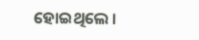ହୋଇଥିଲେ ।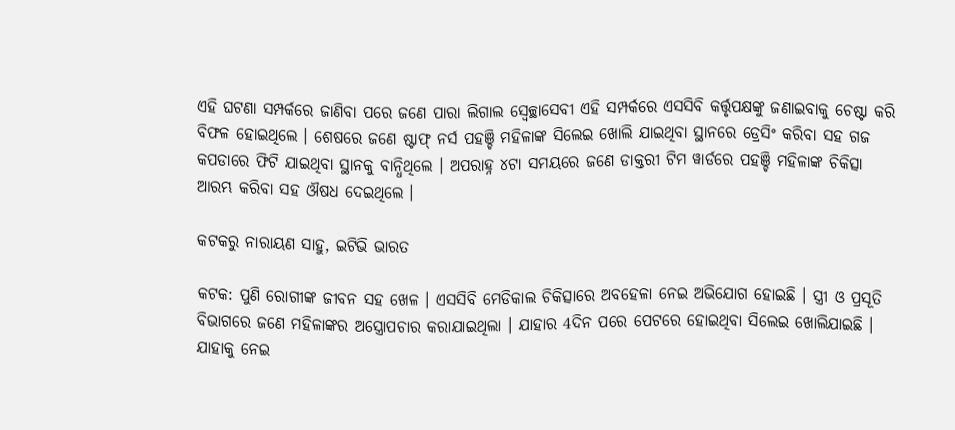ଏହି ଘଟଣା ସମ୍ପର୍କରେ ଜାଣିବା ପରେ ଜଣେ ପାରା ଲିଗାଲ ସ୍ବେଚ୍ଛାସେବୀ ଏହି ସମ୍ପର୍କରେ ଏସସିବି କର୍ତ୍ତୃପକ୍ଷଙ୍କୁ ଜଣାଇବାକୁ ଚେଷ୍ଟା କରି ବିଫଳ ହୋଇଥିଲେ । ଶେଷରେ ଜଣେ ଷ୍ଟାଫ୍ ନର୍ସ ପହଞ୍ଚି ମହିଳାଙ୍କ ସିଲେଇ ଖୋଲି ଯାଇଥିବା ସ୍ଥାନରେ ଡ୍ରେସିଂ କରିବା ସହ ଗଜ କପଡାରେ ଫିଟି ଯାଇଥିବା ସ୍ଥାନକୁ ବାନ୍ଧିଥିଲେ । ଅପରାହ୍ନ ୪ଟା ସମୟରେ ଜଣେ ଡାକ୍ତରୀ ଟିମ ୱାର୍ଡରେ ପହଞ୍ଚି ମହିଳାଙ୍କ ଚିକିତ୍ସା ଆରମ୍ଭ କରିବା ସହ ଔଷଧ ଦେଇଥିଲେ ।

କଟକରୁ ନାରାୟଣ ସାହୁ, ଇଟିଭି ଭାରତ

କଟକ: ପୁଣି ରୋଗୀଙ୍କ ଜୀବନ ସହ ଖେଳ । ଏସସିବି ମେଡିକାଲ ଚିକିତ୍ସାରେ ଅବହେଳା ନେଇ ଅଭିଯୋଗ ହୋଇଛି । ସ୍ତ୍ରୀ ଓ ପ୍ରସୂତି ବିଭାଗରେ ଜଣେ ମହିଳାଙ୍କର ଅସ୍ତ୍ରୋପଚାର କରାଯାଇଥିଲା । ଯାହାର 4ଦିନ ପରେ ପେଟରେ ହୋଇଥିବା ସିଲେଇ ଖୋଲିଯାଇଛି । ଯାହାକୁ ନେଇ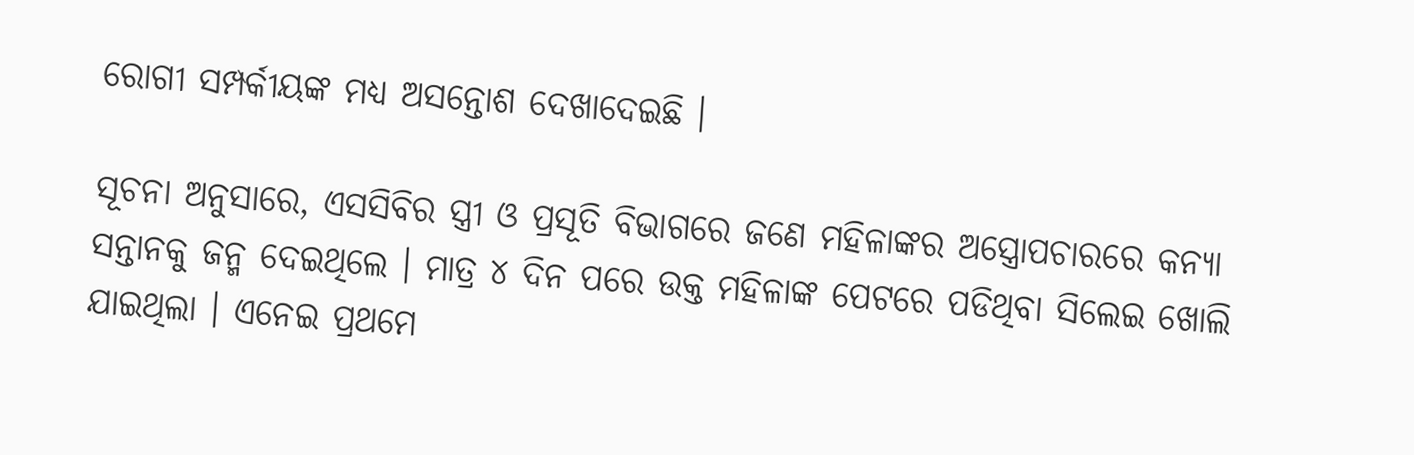ରୋଗୀ ସମ୍ପର୍କୀୟଙ୍କ ମଧ୍ୟ ଅସନ୍ତୋଶ ଦେଖାଦେଇଛି ।

ସୂଚନା ଅନୁସାରେ, ଏସସିବିର ସ୍ତ୍ରୀ ଓ ପ୍ରସୂତି ବିଭାଗରେ ଜଣେ ମହିଳାଙ୍କର ଅସ୍ତ୍ରୋପଚାରରେ କନ୍ୟା ସନ୍ତାନକୁ ଜନ୍ମ ଦେଇଥିଲେ । ମାତ୍ର ୪ ଦିନ ପରେ ଉକ୍ତ ମହିଳାଙ୍କ ପେଟରେ ପଡିଥିବା ସିଲେଇ ଖୋଲି ଯାଇଥିଲା । ଏନେଇ ପ୍ରଥମେ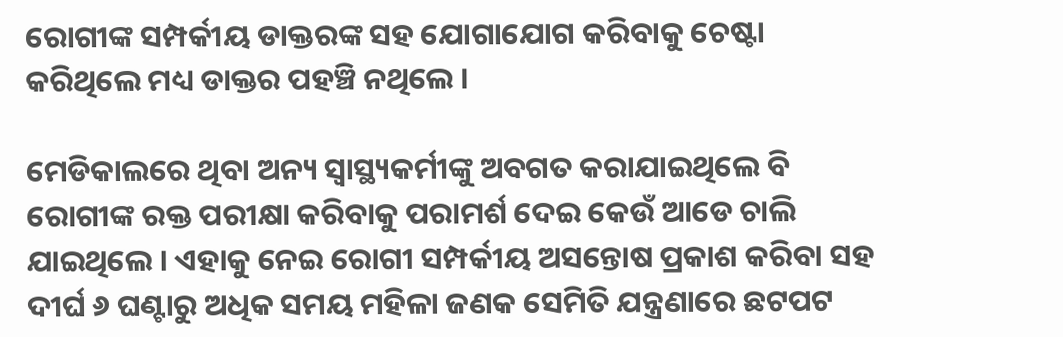ରୋଗୀଙ୍କ ସମ୍ପର୍କୀୟ ଡାକ୍ତରଙ୍କ ସହ ଯୋଗାଯୋଗ କରିବାକୁ ଚେଷ୍ଟା କରିଥିଲେ ମଧ୍ୟ ଡାକ୍ତର ପହଞ୍ଚି ନଥିଲେ ।

ମେଡିକାଲରେ ଥିବା ଅନ୍ୟ ସ୍ବାସ୍ଥ୍ୟକର୍ମୀଙ୍କୁ ଅବଗତ କରାଯାଇଥିଲେ ବି ରୋଗୀଙ୍କ ରକ୍ତ ପରୀକ୍ଷା କରିବାକୁ ପରାମର୍ଶ ଦେଇ କେଉଁ ଆଡେ ଚାଲି ଯାଇଥିଲେ । ଏହାକୁ ନେଇ ରୋଗୀ ସମ୍ପର୍କୀୟ ଅସନ୍ତୋଷ ପ୍ରକାଶ କରିବା ସହ ଦୀର୍ଘ ୬ ଘଣ୍ଟାରୁ ଅଧିକ ସମୟ ମହିଳା ଜଣକ ସେମିତି ଯନ୍ତ୍ରଣାରେ ଛଟପଟ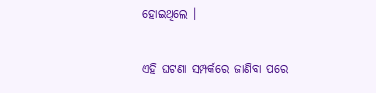ହୋଇଥିଲେ ।

ଏହି ଘଟଣା ସମ୍ପର୍କରେ ଜାଣିବା ପରେ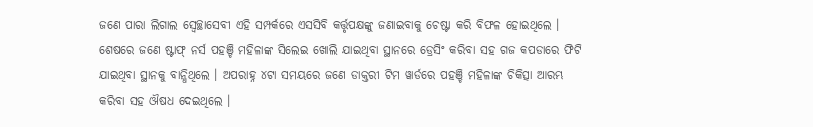ଜଣେ ପାରା ଲିଗାଲ ସ୍ବେଚ୍ଛାସେବୀ ଏହି ସମ୍ପର୍କରେ ଏସସିବି କର୍ତ୍ତୃପକ୍ଷଙ୍କୁ ଜଣାଇବାକୁ ଚେଷ୍ଟା କରି ବିଫଳ ହୋଇଥିଲେ । ଶେଷରେ ଜଣେ ଷ୍ଟାଫ୍ ନର୍ସ ପହଞ୍ଚି ମହିଳାଙ୍କ ସିଲେଇ ଖୋଲି ଯାଇଥିବା ସ୍ଥାନରେ ଡ୍ରେସିଂ କରିବା ସହ ଗଜ କପଡାରେ ଫିଟି ଯାଇଥିବା ସ୍ଥାନକୁ ବାନ୍ଧିଥିଲେ । ଅପରାହ୍ନ ୪ଟା ସମୟରେ ଜଣେ ଡାକ୍ତରୀ ଟିମ ୱାର୍ଡରେ ପହଞ୍ଚି ମହିଳାଙ୍କ ଚିକିତ୍ସା ଆରମ୍ଭ କରିବା ସହ ଔଷଧ ଦେଇଥିଲେ ।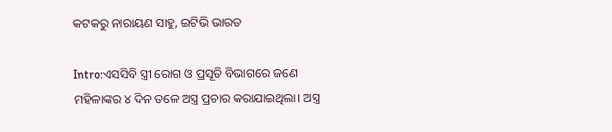କଟକରୁ ନାରାୟଣ ସାହୁ, ଇଟିଭି ଭାରତ

Intro:ଏସସିବି ସ୍ତ୍ରୀ ରୋଗ ଓ ପ୍ରସୂତି ବିଭାଗରେ ଜଣେ ମହିଳାଙ୍କର ୪ ଦିନ ତଳେ ଅସ୍ତ୍ର ପ୍ରଚାର କରାଯାଇଥିଲା। ଅସ୍ତ୍ର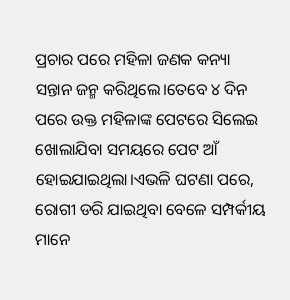ପ୍ରଚାର ପରେ ମହିଳା ଜଣକ କନ୍ୟା ସନ୍ତାନ ଜନ୍ମ କରିଥିଲେ।ତେବେ ୪ ଦିନ ପରେ ଉକ୍ତ ମହିଳାଙ୍କ ପେଟରେ ସିଲେଇ ଖୋଲାଯିବା ସମୟରେ ପେଟ ଆଁ ହୋଇଯାଇଥିଲା।ଏଭଳି ଘଟଣା ପରେ, ରୋଗୀ ଡରି ଯାଇଥିବା ବେଳେ ସମ୍ପର୍କୀୟ ମାନେ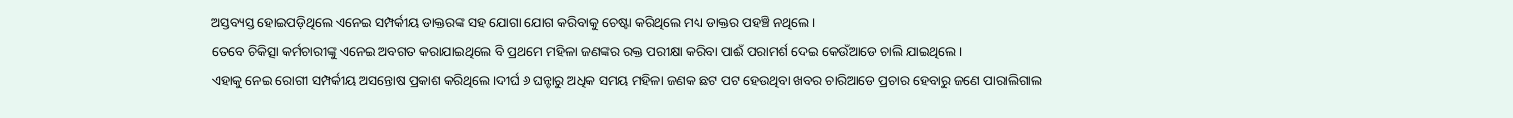ଅସ୍ତବ୍ୟସ୍ତ ହୋଇପଡ଼ିଥିଲେ ଏନେଇ ସମ୍ପର୍କୀୟ ଡାକ୍ତରଙ୍କ ସହ ଯୋଗା ଯୋଗ କରିବାକୁ ଚେଷ୍ଟା କରିଥିଲେ ମଧ୍ୟ ଡାକ୍ତର ପହଞ୍ଚି ନଥିଲେ।
ତେବେ ଚିକିତ୍ସା କର୍ମଚାରୀଙ୍କୁ ଏନେଇ ଅବଗତ କରାଯାଇଥିଲେ ବି ପ୍ରଥମେ ମହିଳା ଜଣଙ୍କର ରକ୍ତ ପରୀକ୍ଷା କରିବା ପାଈଁ ପରାମର୍ଶ ଦେଇ କେଉଁଆଡେ ଚାଲି ଯାଇଥିଲେ।
ଏହାକୁ ନେଇ ରୋଗୀ ସମ୍ପର୍କୀୟ ଅସନ୍ତୋଷ ପ୍ରକାଶ କରିଥିଲେ।ଦୀର୍ଘ ୬ ଘନ୍ଟାରୁ ଅଧିକ ସମୟ ମହିଳା ଜଣକ ଛଟ ପଟ ହେଉଥିବା ଖବର ଚାରିଆଡେ ପ୍ରଚାର ହେବାରୁ ଜଣେ ପାରାଲିଗାଲ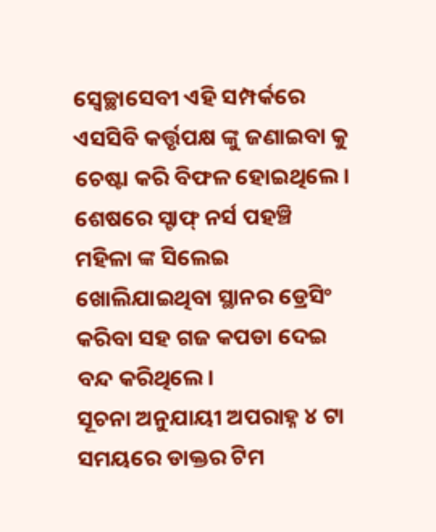ସ୍ୱେଚ୍ଛାସେବୀ ଏହି ସମ୍ପର୍କରେ ଏସସିବି କର୍ତ୍ତୃପକ୍ଷ ଙ୍କୁ ଜଣାଇବା କୁ ଚେଷ୍ଟା କରି ବିଫଳ ହୋଇଥିଲେ।
ଶେଷରେ ସ୍ଟାଫ୍ ନର୍ସ ପହଞ୍ଚି ମହିଳା ଙ୍କ ସିଲେଇ ଖୋଲିଯାଇଥିବା ସ୍ଥାନର ଡ୍ରେସିଂ କରିବା ସହ ଗଜ କପଡା ଦେଇ ବନ୍ଦ କରିଥିଲେ।
ସୂଚନା ଅନୁଯାୟୀ ଅପରାହ୍ନ ୪ ଟା ସମୟରେ ଡାକ୍ତର ଟିମ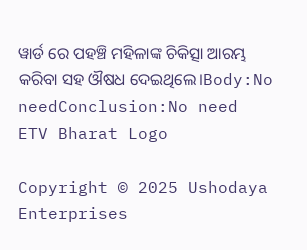ୱାର୍ଡ ରେ ପହଞ୍ଚି ମହିଳାଙ୍କ ଚିକିତ୍ସା ଆରମ୍ଭ କରିବା ସହ ଔଷଧ ଦେଇଥିଲେ।Body:No needConclusion:No need
ETV Bharat Logo

Copyright © 2025 Ushodaya Enterprises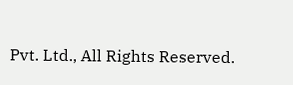Pvt. Ltd., All Rights Reserved.